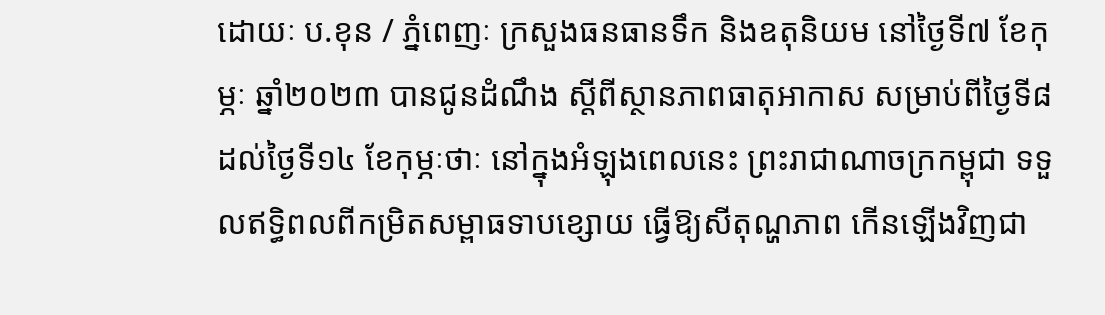ដោយៈ ប.ខុន / ភ្នំពេញៈ ក្រសួងធនធានទឹក និងឧតុនិយម នៅថ្ងៃទី៧ ខែកុម្ភៈ ឆ្នាំ២០២៣ បានជូនដំណឹង ស្តីពីស្ថានភាពធាតុអាកាស សម្រាប់ពីថ្ងៃទី៨ ដល់ថ្ងៃទី១៤ ខែកុម្ភៈថាៈ នៅក្នុងអំឡុងពេលនេះ ព្រះរាជាណាចក្រកម្ពុជា ទទួលឥទ្ធិពលពីកម្រិតសម្ពាធទាបខ្សោយ ធ្វើឱ្យសីតុណ្ហភាព កើនឡើងវិញជា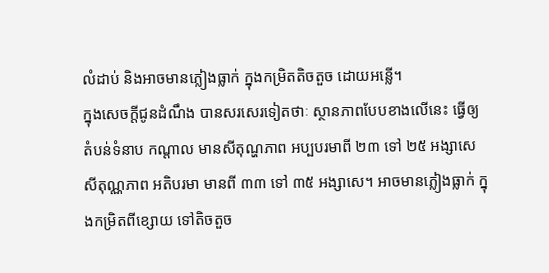លំដាប់ និងអាចមានភ្លៀងធ្លាក់ ក្នុងកម្រិតតិចតួច ដោយអន្លើ។
ក្នុងសេចក្តីជូនដំណឹង បានសរសេរទៀតថាៈ ស្ថានភាពបែបខាងលើនេះ ធ្វើឲ្យតំបន់ទំនាប កណ្តាល មានសីតុណ្ហភាព អប្បបរមាពី ២៣ ទៅ ២៥ អង្សាសេ សីតុណ្ណភាព អតិបរមា មានពី ៣៣ ទៅ ៣៥ អង្សាសេ។ អាចមានភ្លៀងធ្លាក់ ក្នុងកម្រិតពីខ្សោយ ទៅតិចតួច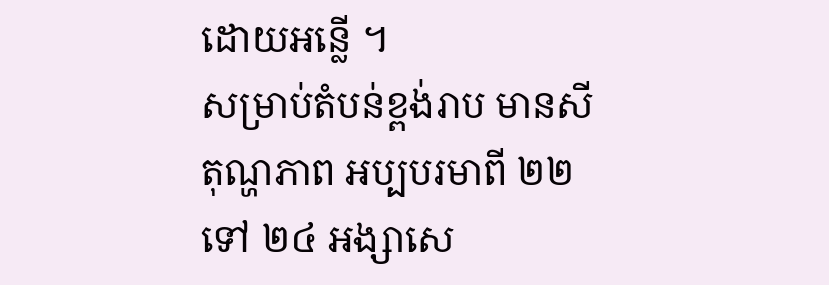ដោយអន្លើ ។
សម្រាប់តំបន់ខ្ពង់រាប មានសីតុណ្ហភាព អប្បបរមាពី ២២ ទៅ ២៤ អង្សាសេ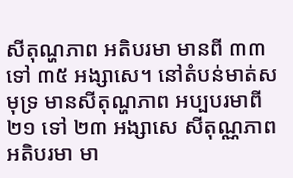សីតុណ្ហភាព អតិបរមា មានពី ៣៣ ទៅ ៣៥ អង្សាសេ។ នៅតំបន់មាត់សមុទ្រ មានសីតុណ្ហភាព អប្បបរមាពី ២១ ទៅ ២៣ អង្សាសេ សីតុណ្ណភាពអតិបរមា មា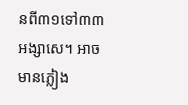នពី៣១ទៅ៣៣ អង្សាសេ។ អាចមានភ្លៀង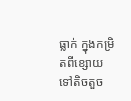ធ្លាក់ ក្នុងកម្រិតពីខ្សោយ ទៅតិចតួច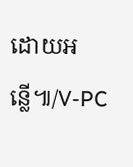ដោយអន្លើ៕/V-PC